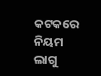କଟକରେ ନିୟମ ଲାଗୁ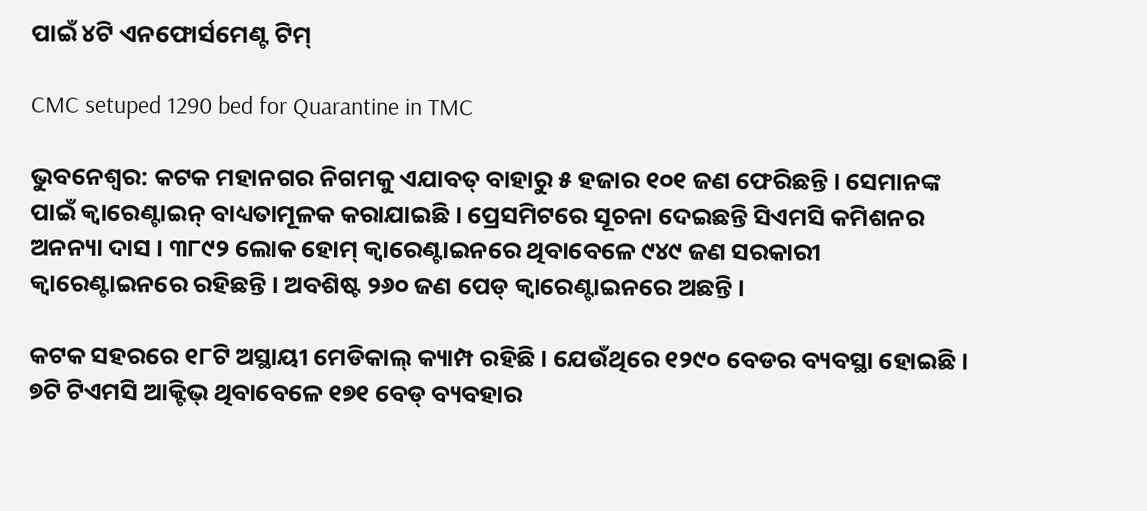ପାଇଁ ୪ଟି ଏନଫୋର୍ସମେଣ୍ଟ ଟିମ୍

CMC setuped 1290 bed for Quarantine in TMC

ଭୁବନେଶ୍ୱର: କଟକ ମହାନଗର ନିଗମକୁ ଏଯାବତ୍ ବାହାରୁ ୫ ହଜାର ୧୦୧ ଜଣ ଫେରିଛନ୍ତି । ସେମାନଙ୍କ ପାଇଁ କ୍ୱାରେଣ୍ଟାଇନ୍ ବାଧ୍ୟତାମୂଳକ କରାଯାଇଛି । ପ୍ରେସମିଟରେ ସୂଚନା ଦେଇଛନ୍ତି ସିଏମସି କମିଶନର ଅନନ୍ୟା ଦାସ । ୩୮୯୨ ଲୋକ ହୋମ୍ କ୍ୱାରେଣ୍ଟାଇନରେ ଥିବାବେଳେ ୯୪୯ ଜଣ ସରକାରୀ କ୍ୱାରେଣ୍ଟାଇନରେ ରହିଛନ୍ତି । ଅବଶିଷ୍ଟ ୨୬୦ ଜଣ ପେଡ୍ କ୍ୱାରେଣ୍ଟାଇନରେ ଅଛନ୍ତି ।

କଟକ ସହରରେ ୧୮ଟି ଅସ୍ଥାୟୀ ମେଡିକାଲ୍ କ୍ୟାମ୍ପ ରହିଛି । ଯେଉଁଥିରେ ୧୨୯୦ ବେଡର ବ୍ୟବସ୍ଥା ହୋଇଛି । ୭ଟି ଟିଏମସି ଆକ୍ଟିଭ୍ ଥିବାବେଳେ ୧୭୧ ବେଡ୍ ବ୍ୟବହାର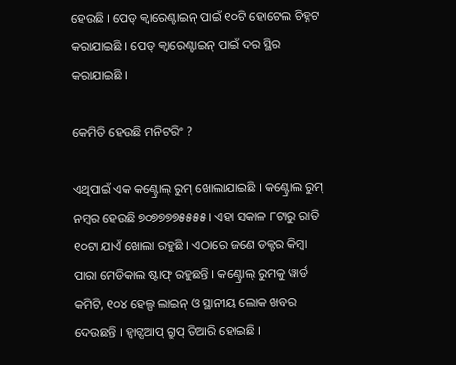ହେଉଛି । ପେଡ୍ କ୍ୱାରେଣ୍ଟାଇନ୍ ପାଇଁ ୧୦ଟି ହୋଟେଲ ଚିହ୍ନଟ କରାଯାଇଛି । ପେଡ୍ କ୍ୱାରେଣ୍ଟାଇନ୍ ପାଇଁ ଦର ସ୍ଥିର କରାଯାଇଛି ।

କେମିତି ହେଉଛି ମନିଟରିଂ ?

ଏଥିପାଇଁ ଏକ କଣ୍ଟ୍ରୋଲ୍ ରୁମ୍ ଖୋଲାଯାଇଛି । କଣ୍ଟ୍ରୋଲ ରୁମ୍ ନମ୍ବର ହେଉଛି ୭୦୭୭୭୭୫୫୫୫ । ଏହା ସକାଳ ୮ଟାରୁ ରାତି ୧୦ଟା ଯାଏଁ ଖୋଲା ରହୁଛି । ଏଠାରେ ଜଣେ ଡକ୍ଟର କିମ୍ବା ପାରା ମେଡିକାଲ ଷ୍ଟାଫ୍ ରହୁଛନ୍ତି । କଣ୍ଟ୍ରୋଲ୍ ରୁମକୁ ୱାର୍ଡ କମିଟି, ୧୦୪ ହେଲ୍ପ ଲାଇନ୍ ଓ ସ୍ଥାନୀୟ ଲୋକ ଖବର ଦେଉଛନ୍ତି । ହ୍ୱାଟ୍ସଆପ୍ ଗ୍ରୁପ୍ ତିଆରି ହୋଇଛି ।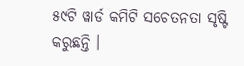୫୯ଟି ୱାର୍ଡ କମିଟି ସଚେତନତା ସୃଷ୍ଟି କରୁଛନ୍ତି ।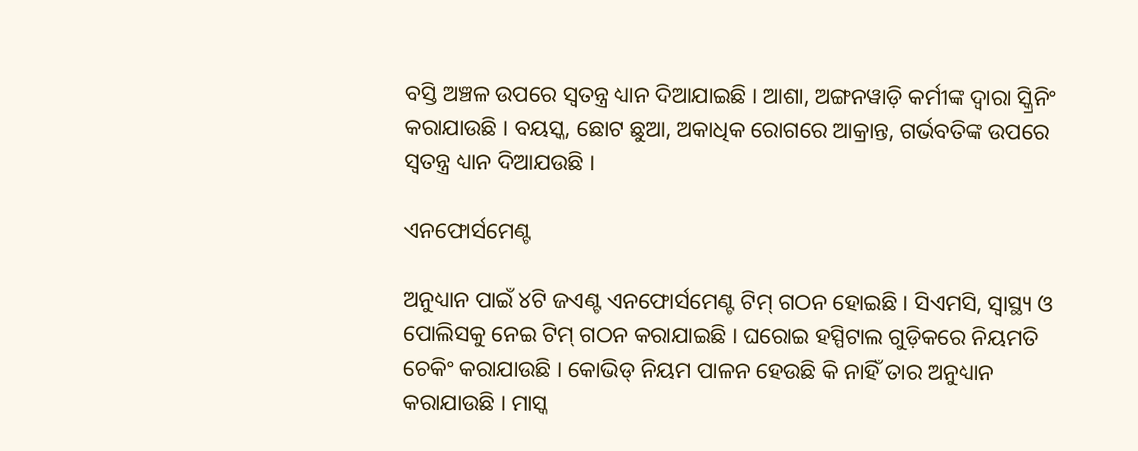ବସ୍ତି ଅଞ୍ଚଳ ଉପରେ ସ୍ୱତନ୍ତ୍ର ଧ୍ୟାନ ଦିଆଯାଇଛି । ଆଶା, ଅଙ୍ଗନୱାଡ଼ି କର୍ମୀଙ୍କ ଦ୍ୱାରା ସ୍କ୍ରିନିଂ କରାଯାଉଛି । ବୟସ୍କ, ଛୋଟ ଛୁଆ, ଅକାଧିକ ରୋଗରେ ଆକ୍ରାନ୍ତ, ଗର୍ଭବତିଙ୍କ ଉପରେ ସ୍ୱତନ୍ତ୍ର ଧ୍ୟାନ ଦିଆଯଉଛି ।

ଏନଫୋର୍ସମେଣ୍ଟ

ଅନୁଧ୍ୟାନ ପାଇଁ ୪ଟି ଜଏଣ୍ଟ ଏନଫୋର୍ସମେଣ୍ଟ ଟିମ୍ ଗଠନ ହୋଇଛି । ସିଏମସି, ସ୍ୱାସ୍ଥ୍ୟ ଓ ପୋଲିସକୁ ନେଇ ଟିମ୍ ଗଠନ କରାଯାଇଛି । ଘରୋଇ ହସ୍ପିଟାଲ ଗୁଡ଼ିକରେ ନିୟମତି ଚେକିଂ କରାଯାଉଛି । କୋଭିଡ୍ ନିୟମ ପାଳନ ହେଉଛି କି ନାହିଁ ତାର ଅନୁଧ୍ୟାନ କରାଯାଉଛି । ମାସ୍କ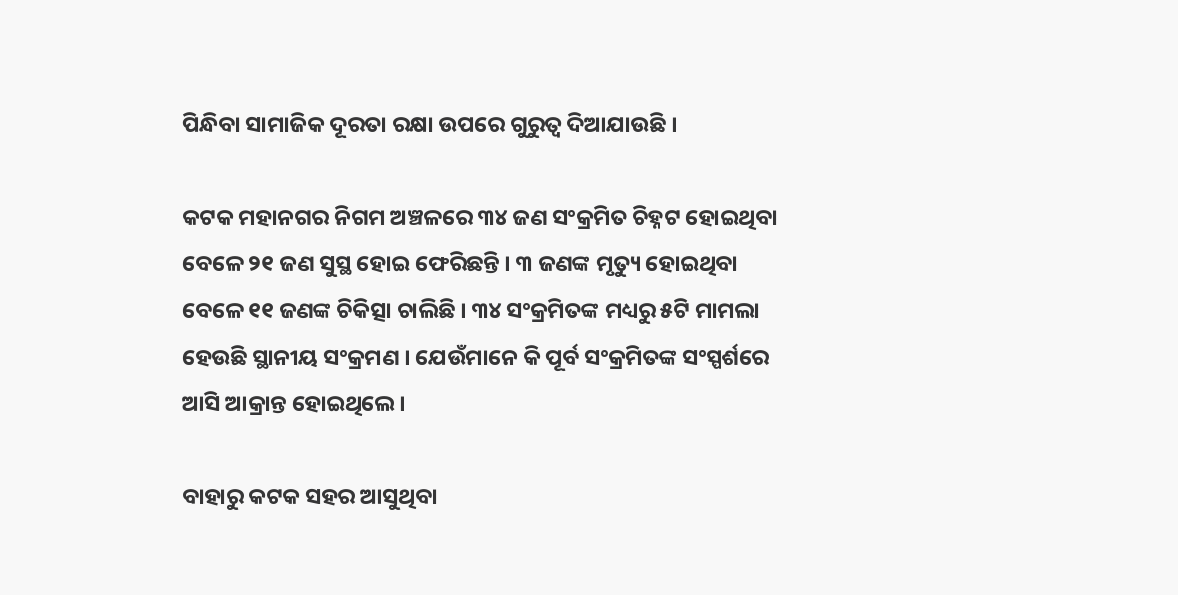ପିନ୍ଧିବା ସାମାଜିକ ଦୂରତା ରକ୍ଷା ଉପରେ ଗୁରୁତ୍ୱ ଦିଆଯାଉଛି ।

କଟକ ମହାନଗର ନିଗମ ଅଞ୍ଚଳରେ ୩୪ ଜଣ ସଂକ୍ରମିତ ଚିହ୍ନଟ ହୋଇଥିବା ବେଳେ ୨୧ ଜଣ ସୁସ୍ଥ ହୋଇ ଫେରିଛନ୍ତି । ୩ ଜଣଙ୍କ ମୃତ୍ୟୁ ହୋଇଥିବା ବେଳେ ୧୧ ଜଣଙ୍କ ଚିକିତ୍ସା ଚାଲିଛି । ୩୪ ସଂକ୍ରମିତଙ୍କ ମଧ୍ୟରୁ ୫ଟି ମାମଲା ହେଉଛି ସ୍ଥାନୀୟ ସଂକ୍ରମଣ । ଯେଉଁମାନେ କି ପୂର୍ବ ସଂକ୍ରମିତଙ୍କ ସଂସ୍ପର୍ଶରେ ଆସି ଆକ୍ରାନ୍ତ ହୋଇଥିଲେ ।

ବାହାରୁ କଟକ ସହର ଆସୁଥିବା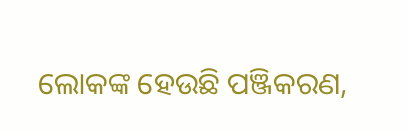ଲୋକଙ୍କ ହେଉଛି ପଞ୍ଜିକରଣ,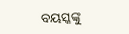ବୟସ୍କଙ୍କୁ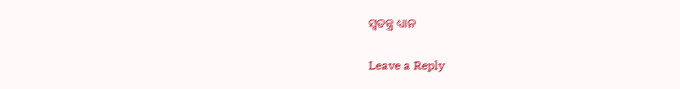ସ୍ୱତନ୍ତ୍ର ଧ୍ୟାନ

Leave a Reply